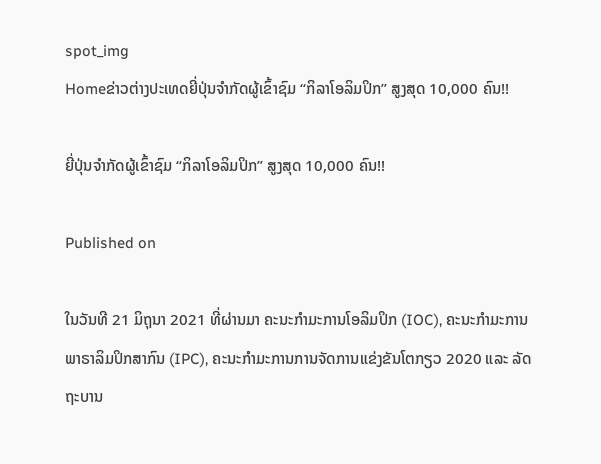spot_img
Homeຂ່າວຕ່າງປະເທດຍີ່ປຸ່ນຈໍາກັດຜູ້ເຂົ້າຊົມ “ກິລາໂອລິມປິກ” ສູງສຸດ 10,000 ຄົນ!!

ຍີ່ປຸ່ນຈໍາກັດຜູ້ເຂົ້າຊົມ “ກິລາໂອລິມປິກ” ສູງສຸດ 10,000 ຄົນ!!

Published on

ໃນວັນທີ 21 ມິຖຸນາ 2021 ທີ່ຜ່ານມາ ຄະນະກໍາມະການໂອລິມປິກ (IOC), ຄະນະກໍາມະການພາຣາລິມປິກສາກົນ (IPC), ຄະນະກໍາມະການການຈັດການແຂ່ງຂັນໂຕກຽວ 2020 ແລະ ລັດຖະບານ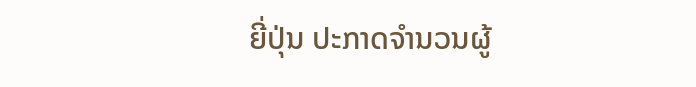ຍີ່ປຸ່ນ ປະກາດຈໍານວນຜູ້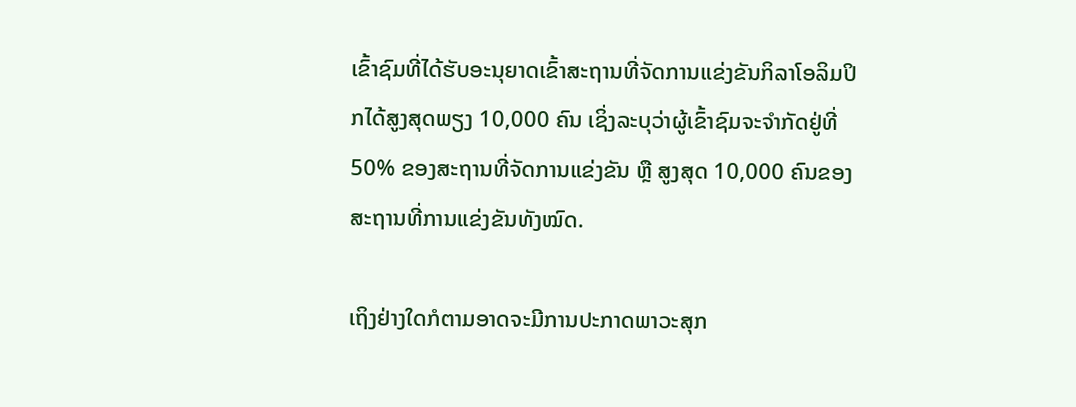ເຂົ້າຊົມທີ່ໄດ້ຮັບອະນຸຍາດເຂົ້າສະຖານທີ່ຈັດການແຂ່ງຂັນກິລາໂອລິມປິກໄດ້ສູງສຸດພຽງ 10,000 ຄົນ ເຊິ່ງລະບຸວ່າຜູ້ເຂົ້າຊົມຈະຈໍາກັດຢູ່ທີ່ 50% ຂອງສະຖານທີ່ຈັດການແຂ່ງຂັນ ຫຼື ສູງສຸດ 10,000 ຄົນຂອງສະຖານທີ່ການແຂ່ງຂັນທັງໝົດ.

ເຖິງຢ່າງໃດກໍຕາມອາດຈະມີການປະກາດພາວະສຸກ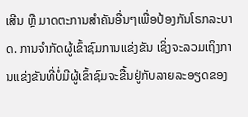ເສີນ ຫຼື ມາດຕະການສໍາຄັນອື່ນໆເພື່ອປ້ອງກັນໂຣກລະບາດ. ການຈໍາກັດຜູ້ເຂົ້າຊົມການແຂ່ງຂັນ ເຊິ່ງຈະລວມເຖິງການແຂ່ງຂັນທີ່ບໍ່ມີຜູ້ເຂົ້າຊົມຈະຂື້ນຢູ່ກັບລາຍລະອຽດຂອງ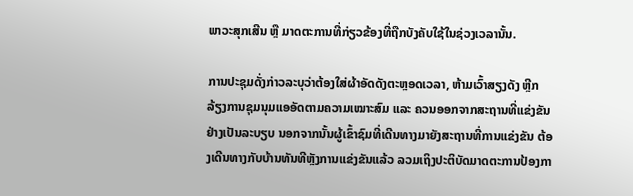ພາວະສຸກເສີນ ຫຼື ມາດຕະການທີ່ກ່ຽວຂ້ອງທີ່ຖືກບັງຄັບໃຊ້ໃນຊ່ວງເວລານັ້ນ.

ການປະຊຸມດັ່ງກ່າວລະບຸວ່າຕ້ອງໃສ່ຜ້າອັດດັງຕະຫຼອດເວລາ, ຫ້າມເວົ້າສຽງດັງ ຫຼີກລ້ຽງການຊຸມນຸມແອອັດຕາມຄວາມເໝາະສົມ ແລະ ຄວນອອກຈາກສະຖານທີ່ແຂ່ງຂັນຢ່າງເປັນລະບຽບ ນອກຈາກນັ້ນຜູ້ເຂົ້າຊົມທີ່ເດີນທາງມາຍັງສະຖານທີ່ການແຂ່ງຂັນ ຕ້ອງເດີນທາງກັບບ້ານທັນທີຫຼັງການແຂ່ງຂັນແລ້ວ ລວມເຖິງປະຕິບັດມາດຕະການປ້ອງກາ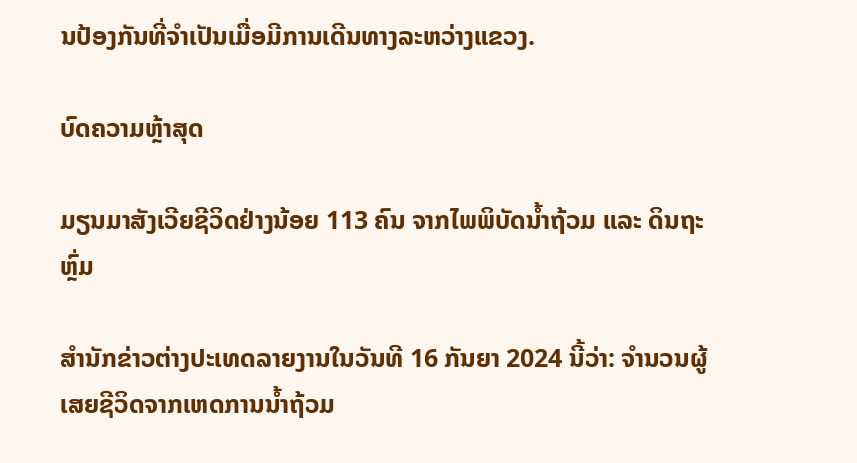ນປ້ອງກັນທີ່ຈໍາເປັນເມື່ອມີການເດີນທາງລະຫວ່າງແຂວງ.

ບົດຄວາມຫຼ້າສຸດ

ມຽນມາສັງເວີຍຊີວິດຢ່າງນ້ອຍ 113 ຄົນ ຈາກໄພພິບັດນ້ຳຖ້ວມ ແລະ ດິນຖະຫຼົ່ມ

ສຳນັກຂ່າວຕ່າງປະເທດລາຍງານໃນວັນທີ 16 ກັນຍາ 2024 ນີ້ວ່າ: ຈຳນວນຜູ້ເສຍຊີວິດຈາກເຫດການນ້ຳຖ້ວມ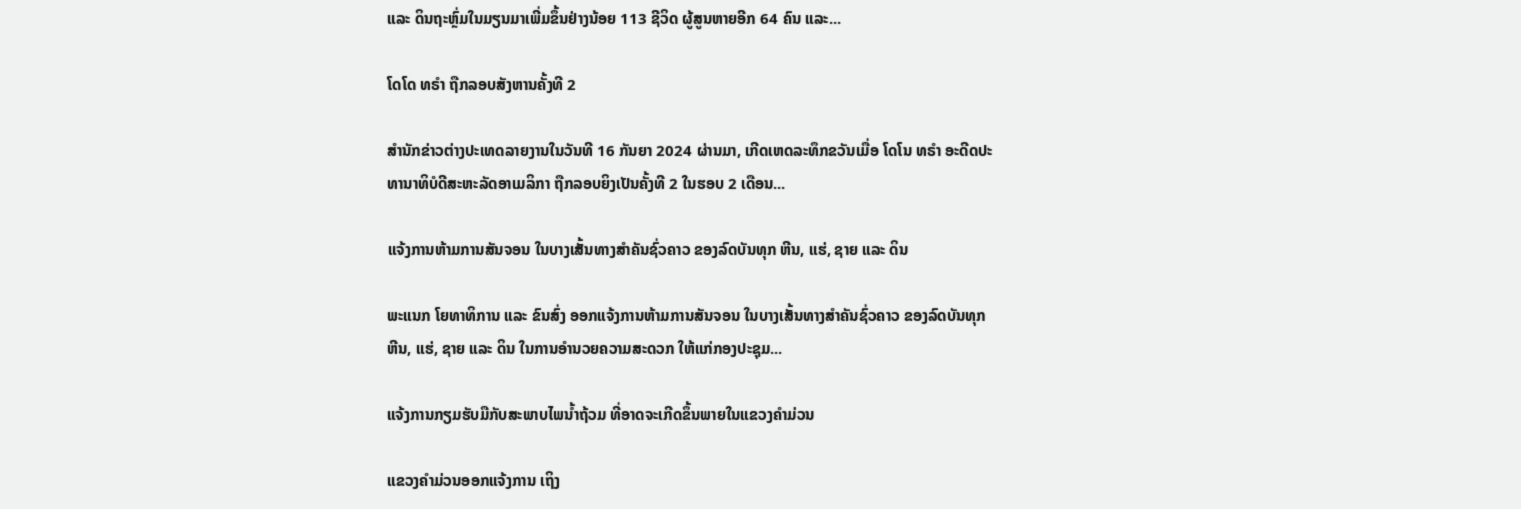ແລະ ດິນຖະຫຼົ່ມໃນມຽນມາເພີ່ມຂຶ້ນຢ່າງນ້ອຍ 113 ຊີວິດ ຜູ້ສູນຫາຍອີກ 64 ຄົນ ແລະ...

ໂດໂດ ທຣຳ ຖືກລອບສັງຫານຄັ້ງທີ 2

ສຳນັກຂ່າວຕ່າງປະເທດລາຍງານໃນວັນທີ 16 ກັນຍາ 2024 ຜ່ານມາ, ເກີດເຫດລະທຶກຂວັນເມື່ອ ໂດໂນ ທຣຳ ອະດີດປະທານາທິບໍດີສະຫະລັດອາເມລິກາ ຖືກລອບຍິງເປັນຄັ້ງທີ 2 ໃນຮອບ 2 ເດືອນ...

ແຈ້ງການຫ້າມການສັນຈອນ ໃນບາງເສັ້ນທາງສໍາຄັນຊົ່ວຄາວ ຂອງລົດບັນທຸກ ຫີນ, ແຮ່, ຊາຍ ແລະ ດິນ

ພະແນກ ໂຍທາທິການ ແລະ ຂົນສົ່ງ ອອກແຈ້ງການຫ້າມການສັນຈອນ ໃນບາງເສັ້ນທາງສໍາຄັນຊົ່ວຄາວ ຂອງລົດບັນທຸກ ຫີນ, ແຮ່, ຊາຍ ແລະ ດິນ ໃນການອໍານວຍຄວາມສະດວກ ໃຫ້ແກ່ກອງປະຊຸມ...

ແຈ້ງການກຽມຮັບມືກັບສະພາບໄພນໍ້າຖ້ວມ ທີ່ອາດຈະເກີດຂຶ້ນພາຍໃນແຂວງຄໍາມ່ວນ

ແຂວງຄຳມ່ວນອອກແຈ້ງການ ເຖິງ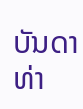ບັນດາທ່າ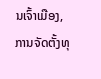ນເຈົ້າເມືອງ, ການຈັດຕັ້ງທຸ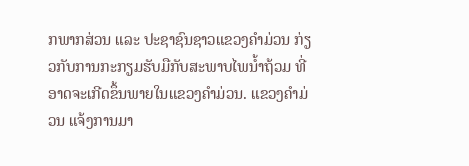ກພາກສ່ວນ ແລະ ປະຊາຊົນຊາວແຂວງຄໍາມ່ວນ ກ່ຽວກັບການກະກຽມຮັບມືກັບສະພາບໄພນໍ້າຖ້ວມ ທີ່ອາດຈະເກີດຂຶ້ນພາຍໃນແຂວງຄໍາມ່ວນ. ແຂວງຄໍາມ່ວນ ແຈ້ງການມາ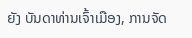ຍັງ ບັນດາທ່ານເຈົ້າເມືອງ, ການຈັດ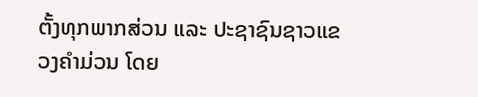ຕັ້ງທຸກພາກສ່ວນ ແລະ ປະຊາຊົນຊາວແຂວງຄໍາມ່ວນ ໂດຍ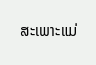ສະເພາະແມ່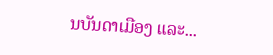ນບັນດາເມືອງ ແລະ...